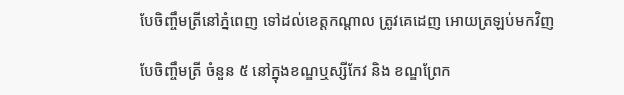បែចិញ្ចឹមត្រីនៅភ្នំពេញ ទៅដល់ខេត្តកណ្តាល ត្រូវគេដេញ អោយត្រឡប់មកវិញ

បែចិញ្ចឹមត្រី ចំនួន ៥ នៅក្នុងខណ្ឌឬស្សីកែវ និង ខណ្ឌព្រែក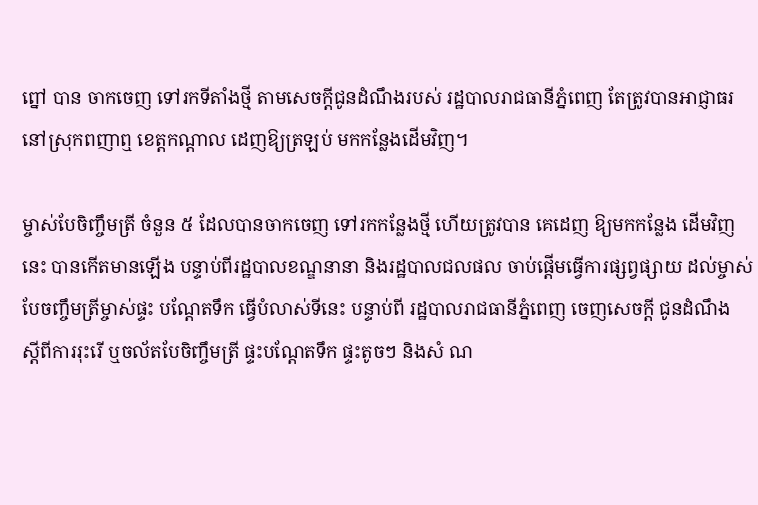ព្នៅ បាន ចាកចេញ ទៅរកទីតាំងថ្មី តាមសេចក្តីជូនដំណឹងរបស់ រដ្ឋបាលរាជធានីភ្នំពេញ តែត្រូវបានអាជ្ញាធរ នៅស្រុកពញាឮ ខេត្តកណ្តាល ដេញឱ្យត្រឡប់ មកកន្លែងដើមវិញ។

ម្ចាស់បែចិញ្ចឹមត្រី ចំនួន ៥ ដែលបានចាកចេញ ទៅរកកន្លែងថ្មី ហើយត្រូវបាន គេដេញ ឱ្យមកកន្លែង ដើមវិញនេះ បានកើតមានឡើង បន្ទាប់ពីរដ្ឋបាលខណ្ឌនានា និងរដ្ឋបាលជលផល ចាប់ផ្តើមធ្វើការផ្សព្វផ្សាយ ដល់ម្ចាស់បែចញ្ចឹមត្រីម្ចាស់ផ្ទះ បណ្តែតទឹក ធ្វើបំលាស់ទីនេះ បន្ទាប់ពី រដ្ឋបាលរាជធានីភ្នំពេញ ចេញសេចក្តី ជូនដំណឹង ស្តីពីការរុះរើ ឬចល័តបែចិញ្ចឹមត្រី ផ្ទះបណ្តែតទឹក ផ្ទះតូចៗ និងសំ ណ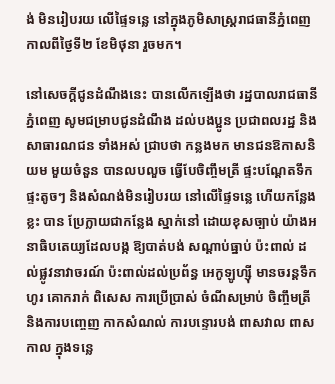ង់ មិនរៀបរយ លើផ្ទៃទន្លេ នៅក្នុងភូមិសាស្ត្ររាជធានីភ្នំពេញ កាលពីថ្ងៃទី២ ខែមិថុនា រួចមក។

នៅសេចក្តីជូនដំណឹងនេះ បានលើកឡើងថា រដ្ឋបាលរាជធានីភ្នំពេញ សូមជម្រាបជូនដំណឹង ដល់បងប្អូន ប្រជាពលរដ្ឋ និងសាធារណជន ទាំងអស់ ជ្រាបថា កន្លងមក មានជនឱកាសនិយម មួយចំនួន បានលបលួច ធ្វើបែចិញ្ចឹមត្រី ផ្ទះបណ្តែតទឹក ផ្ទះតូចៗ និងសំណង់មិនរៀបរយ នៅលើផ្ទៃទន្លេ ហើយកន្លែងខ្លះ បាន ប្រែក្លាយជាកន្លែង ស្នាក់នៅ ដោយខុសច្បាប់ យ៉ាងអនាធិបតេយ្យដែលបង្ក ឱ្យបាត់បង់ សណ្តាប់ធ្នាប់ ប៉ះពាល់ ដល់ផ្លូវនាវាចរណ៍ ប៉ះពាល់ដល់ប្រព័ន្ធ អេកូឡូហ្ស៊ី មានចរន្តទឹកហូរ គោករាក់ ពិសេស ការប្រើប្រាស់ ចំណីសម្រាប់ ចិញ្ចឹមត្រី និងការបញ្ចេញ កាកសំណល់ ការបន្ទោរបង់ ពាសវាល ពាសកាល ក្នុងទន្លេ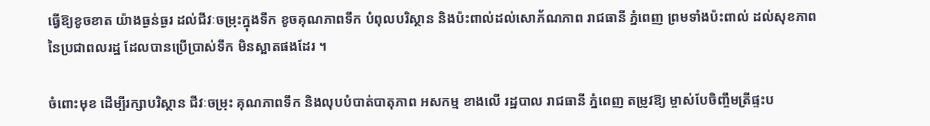ធ្វើឱ្យខូចខាត យ៉ាងធ្ងន់ធ្ងរ ដល់ជីវៈចម្រុះក្នុងទឹក ខូចគុណភាពទឹក បំពុលបរិស្ថាន និងប៉ះពាល់ដល់សោភ័ណភាព រាជធានី ភ្នំពេញ ព្រមទាំងប៉ះពាល់ ដល់សុខភាព នៃប្រជាពលរដ្ឋ ដែលបានប្រើប្រាស់ទឹក មិនស្អាតផងដែរ ។

ចំពោះមុខ ដើម្បីរក្សាបរិស្ថាន ជីវៈចម្រុះ គុណភាពទឹក និងលុបបំបាត់បាតុភាព អសកម្ម ខាងលើ រដ្ឋបាល រាជធានី ភ្នំពេញ តម្រូវឱ្យ ម្ចាស់បែចិញ្ចឹមត្រីផ្ទះប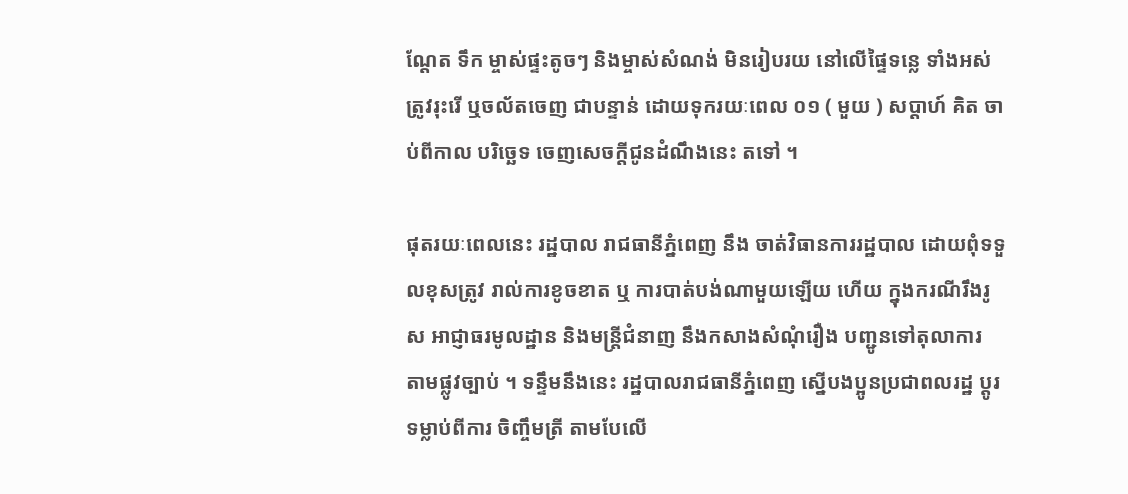ណ្តែត ទឹក ម្ចាស់ផ្ទះតូចៗ និងម្ចាស់សំណង់ មិនរៀបរយ នៅលើផ្ទៃទន្លេ ទាំងអស់ ត្រូវរុះរើ ឬចល័តចេញ ជាបន្ទាន់ ដោយទុករយៈពេល ០១ ( មួយ ) សប្ដាហ៍ គិត ចាប់ពីកាល បរិច្ឆេទ ចេញសេចក្តីជូនដំណឹងនេះ តទៅ ។

ផុតរយៈពេលនេះ រដ្ឋបាល រាជធានីភ្នំពេញ នឹង ចាត់វិធានការរដ្ឋបាល ដោយពុំទទួលខុសត្រូវ រាល់ការខូចខាត ឬ ការបាត់បង់ណាមួយឡើយ ហើយ ក្នុងករណីរឹងរូស អាជ្ញាធរមូលដ្ឋាន និងមន្ត្រីជំនាញ នឹងកសាងសំណុំរឿង បញ្ជូនទៅតុលាការ តាមផ្លូវច្បាប់ ។ ទន្ទឹមនឹងនេះ រដ្ឋបាលរាជធានីភ្នំពេញ ស្នើបងប្អូនប្រជាពលរដ្ឋ ប្តូរទម្លាប់ពីការ ចិញ្ចឹមត្រី តាមបែលើ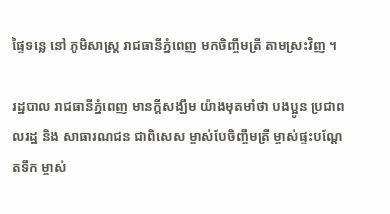ផ្ទៃទន្លេ នៅ ភូមិសាស្ត្រ រាជធានីភ្នំពេញ មកចិញ្ចឹមត្រី តាមស្រះវិញ ។

រដ្ឋបាល រាជធានីភ្នំពេញ មានក្តីសង្ឃឹម យ៉ាងមុតមាំថា បងប្អូន ប្រជាពលរដ្ឋ និង សាធារណជន ជាពិសេស ម្ចាស់បែចិញ្ចឹមត្រី ម្ចាស់ផ្ទះបណ្តែតទឹក ម្ចាស់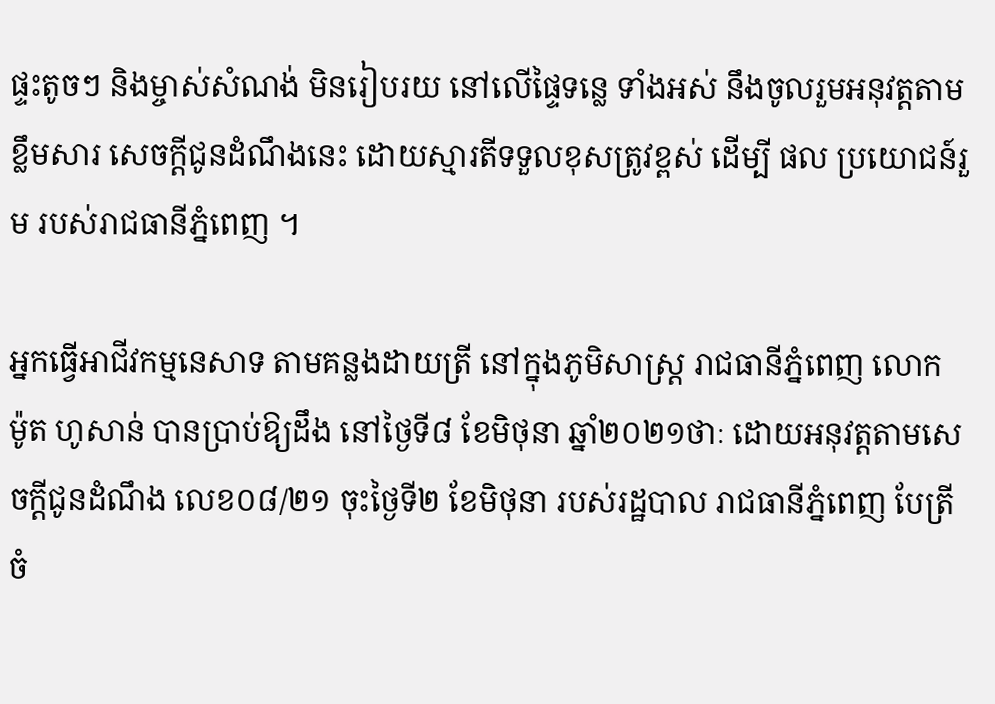ផ្ទះតូចៗ និងម្ចាស់សំណង់ មិនរៀបរយ នៅលើផ្ទៃទន្លេ ទាំងអស់ នឹងចូលរួមអនុវត្តតាម ខ្លឹមសារ សេចក្តីជូនដំណឹងនេះ ដោយស្មារតីទទួលខុសត្រូវខ្ពស់ ដើម្បី ផល ប្រយោជន៍រួម របស់រាជធានីភ្នំពេញ ។

អ្នកធ្វើអាជីវកម្មនេសាទ តាមគន្លងដាយត្រី នៅក្នុងភូមិសាស្ត្រ រាជធានីភ្នំពេញ លោក ម៉ូត ហូសាន់ បានប្រាប់ឱ្យដឹង នៅថ្ងៃទី៨ ខែមិថុនា ឆ្នាំ២០២១ថាៈ ដោយអនុវត្តតាមសេចក្តីជូនដំណឹង លេខ០៨/២១ ចុះថ្ងៃទី២ ខែមិថុនា របស់រដ្ឋបាល រាជធានីភ្នំពេញ បែត្រីចំ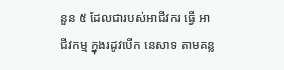នួន ៥ ដែលជារបស់អាជីវករ ធ្វើ អាជីវកម្ម ក្នុងរដូវបើក នេសាទ តាមគន្ល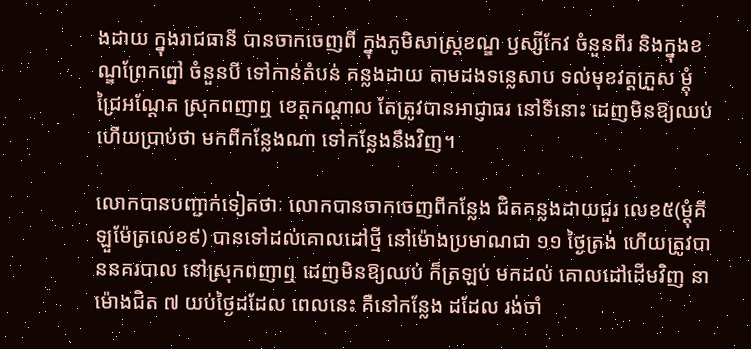ងដាយ ក្នុងរាជធានី បានចាកចេញពី ក្នុងភូមិសាស្ត្រខណ្ឌ ឫស្សីកែវ ចំនួនពីរ និងក្នុងខណ្ឌព្រែកព្នៅ ចំនួនបី ទៅកាន់តំបន់ គន្លងដាយ តាមដងទន្លេសាប ទល់មុខវត្តក្រួស ម្តុំ ជ្រៃអណ្តែត ស្រុកពញាឮ ខេត្តកណ្តាល តែត្រូវបានអាជ្ញាធរ នៅទីនោះ ដេញមិនឱ្យឈប់ ហើយប្រាប់ថា មកពីកន្លែងណា ទៅកន្លែងនឹងវិញ។

លោកបានបញ្ជាក់ទៀតថាៈ លោកបានចាកចេញពីកន្លែង ជិតគន្លងដាយជួរ លេខ៥(ម្តុំគីឡួម៉ែត្រលេខ៩) បានទៅដល់គោលដៅថ្មី នៅម៉ោងប្រមាណជា ១១ ថ្ងៃត្រង់ ហើយត្រូវបាននគរបាល នៅស្រុកពញាឮ ដេញមិនឱ្យឈប់ ក៏ត្រឡប់ មកដល់ គោលដៅដើមវិញ នាម៉ោងជិត ៧ យប់ថ្ងៃដដែល ពេលនេះ គឺនៅកន្លែង ដដែល រង់ចាំ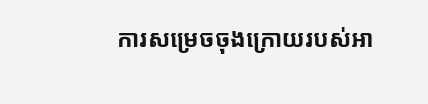ការសម្រេចចុងក្រោយរបស់អា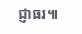ជ្ញាធរ៕